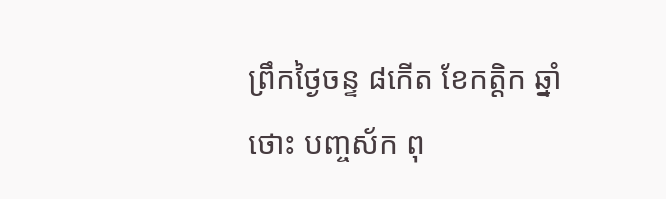ព្រឹកថ្ងៃចន្ទ ៨កើត ខែកត្តិក ឆ្នាំថោះ បញ្ចស័ក ពុ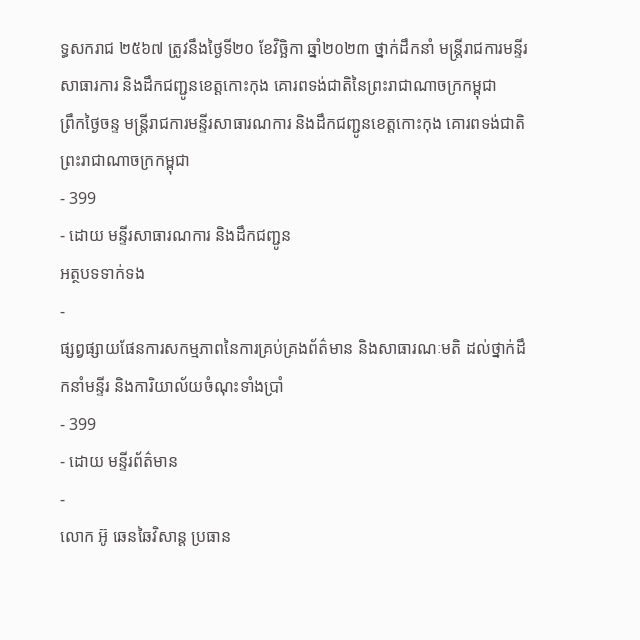ទ្ធសករាជ ២៥៦៧ ត្រូវនឹងថ្ងៃទី២០ ខែវិច្ឆិកា ឆ្នាំ២០២៣ ថ្នាក់ដឹកនាំ មន្ត្រីរាជការមន្ទីរសាធារការ និងដឹកជញ្ជូនខេត្តកោះកុង គោរពទង់ជាតិនៃព្រះរាជាណាចក្រកម្ពុជា
ព្រឹកថ្ងៃចន្ទ មន្ត្រីរាជការមន្ទីរសាធារណការ និងដឹកជញ្ជូនខេត្តកោះកុង គោរពទង់ជាតិ ព្រះរាជាណាចក្រកម្ពុជា
- 399
- ដោយ មន្ទីរសាធារណការ និងដឹកជញ្ជូន
អត្ថបទទាក់ទង
-
ផ្សព្វផ្សាយផែនការសកម្មភាពនៃការគ្រប់គ្រងព័ត៌មាន និងសាធារណៈមតិ ដល់ថ្នាក់ដឹកនាំមន្ទីរ និងការិយាល័យចំណុះទាំងប្រាំ
- 399
- ដោយ មន្ទីរព័ត៌មាន
-
លោក អ៊ូ ឆេនឆៃវិសាន្ដ ប្រធាន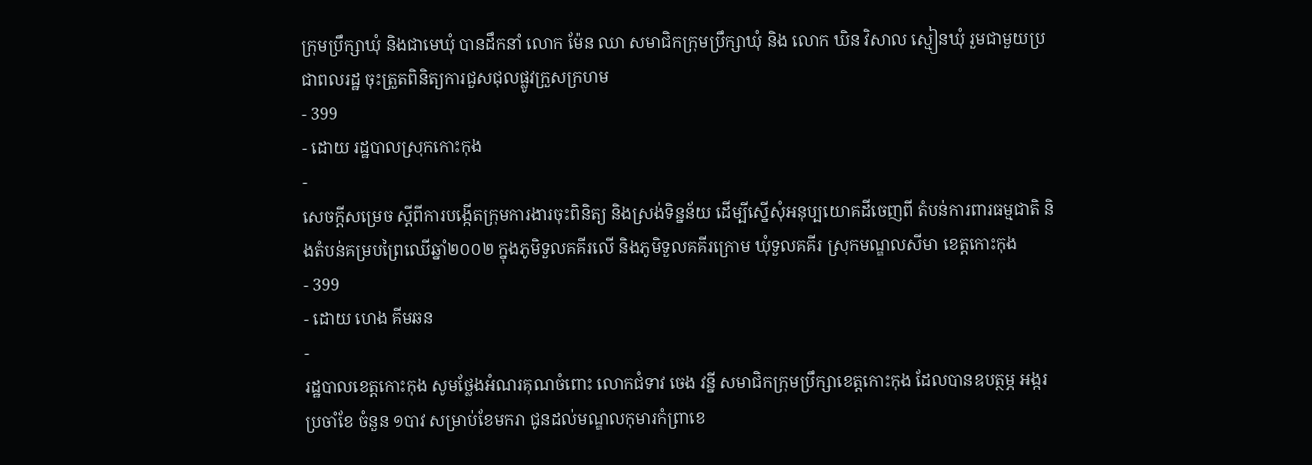ក្រុមប្រឹក្សាឃុំ និងជាមេឃុំ បានដឹកនាំ លោក ម៉ែន ឈា សមាជិកក្រុមប្រឹក្សាឃុំ និង លោក ឃិន វិសាល ស្មៀនឃុំ រួមជាមួយប្រជាពលរដ្ឋ ចុះត្រួតពិនិត្យការជួសជុលផ្លូវក្រួសក្រហម
- 399
- ដោយ រដ្ឋបាលស្រុកកោះកុង
-
សេចក្តីសម្រេច ស្តីពីការបង្កើតក្រុមការងារចុះពិនិត្យ និងស្រង់ទិន្នន័យ ដើម្បីស្នើសុំអនុប្បយោគដីចេញពី តំបន់ការពារធម្មជាតិ និងតំបន់គម្របព្រៃឈើឆ្នាំ២០០២ ក្នុងភូមិទួលគគីរលើ និងភូមិទួលគគីរក្រោម ឃុំទួលគគីរ ស្រុកមណ្ឌលសីមា ខេត្តកោះកុង
- 399
- ដោយ ហេង គីមឆន
-
រដ្ឋបាលខេត្តកោះកុង សូមថ្លែងអំណរគុណចំពោះ លោកជំទាវ ចេង វន្នី សមាជិកក្រុមប្រឹក្សាខេត្តកោះកុង ដែលបានឧបត្ថម្ភ អង្ករប្រចាំខែ ចំនួន ១បាវ សម្រាប់ខែមករា ជូនដល់មណ្ឌលកុមារកំព្រាខេ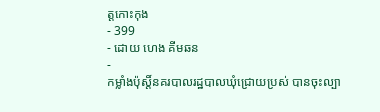ត្តកោះកុង
- 399
- ដោយ ហេង គីមឆន
-
កម្លាំងប៉ុស្តិ៍នគរបាលរដ្ឋបាលឃុំជ្រោយប្រស់ បានចុះល្បា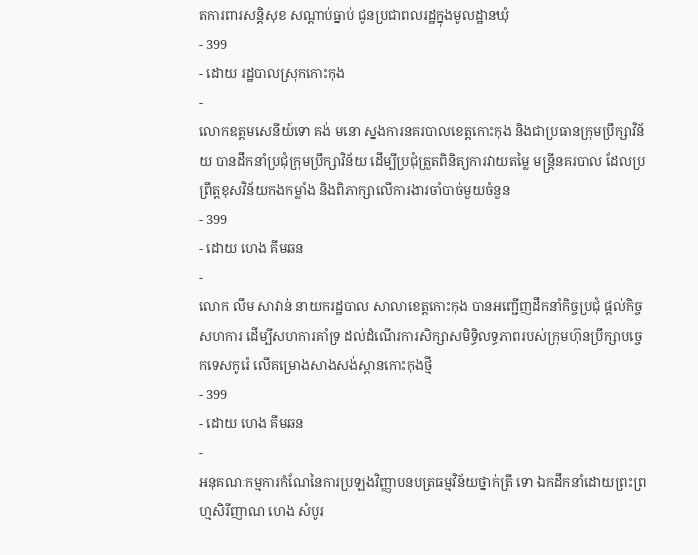តការពារសន្តិសុខ សណ្តាប់ធ្នាប់ ជូនប្រជាពលរដ្ឋក្នុងមូលដ្ឋានឃុំ
- 399
- ដោយ រដ្ឋបាលស្រុកកោះកុង
-
លោកឧត្តមសេនីយ៍ទោ គង់ មនោ ស្នងការនគរបាលខេត្តកោះកុង និងជាប្រធានក្រុមប្រឹក្សាវិន័យ បានដឹកនាំប្រជុំក្រុមប្រឹក្សាវិន័យ ដើម្បីប្រជុំត្រួតពិនិត្យការវាយតម្លៃ មន្ត្រីនគរបាល ដែលប្រព្រឹត្តខុសវិន័យកងកម្លាំង និងពិភាក្សាលើការងារចាំបាច់មួយចំនួន
- 399
- ដោយ ហេង គីមឆន
-
លោក លឹម សាវាន់ នាយករដ្ឋបាល សាលាខេត្តកោះកុង បានអញ្ជើញដឹកនាំកិច្ចប្រជុំ ផ្តល់កិច្ចសហការ ដើម្បីសហការគាំទ្រ ដល់ដំណើរការសិក្សាសមិទ្ធិលទ្ធភាពរបស់ក្រុមហ៊ុនប្រឹក្សាបច្ចេកទេសកូរ៉េ លើគម្រោងសាងសង់ស្ពានកោះកុងថ្មី
- 399
- ដោយ ហេង គីមឆន
-
អនុគណៈកម្មការកំណែនៃការប្រឡងវិញ្ញាបនបត្រធម្មវិន័យថ្នាក់ត្រី ទោ ឯកដឹកនាំដោយព្រះព្រហ្មសិរីញាណ ហេង សំបូរ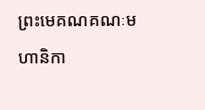ព្រះមេគណគណៈមហានិកា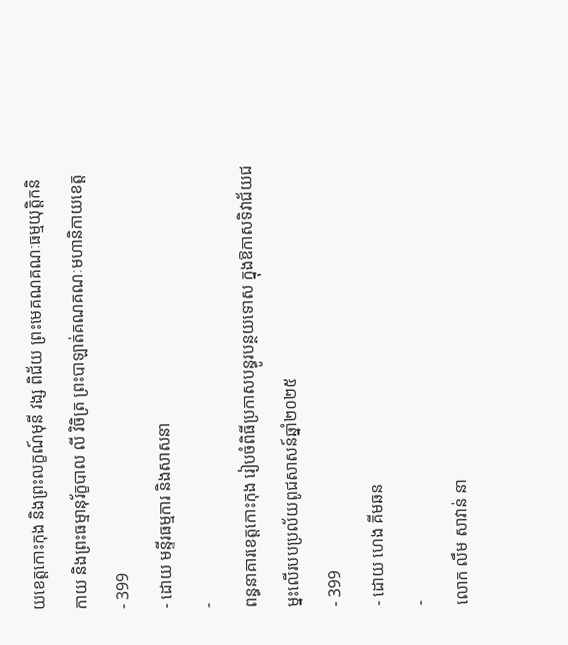យខេត្តកោះកុង និងព្រះលក្ខណ៍មុនី វង្ស ពិជ័យ ព្រះមេគណគណៈធម្មយុត្តិកនិកាយ និងព្រះធម្មានុរ័ក្ខបាល លី វិចិត្រ ព្រះបាឡាត់គណគណៈមហានិកាយខេត្ត
- 399
- ដោយ មន្ទីរធម្មការ និងសាសនា
-
ពន្ធនាគារខេត្តកោះកុង រៀបចំពិធីប្រកាសបន្ធូរបន្ថយទោស ក្នុងឱកាសទិវាជ័យជម្នះលើរបបប្រល័យពូជសាសន៍ឆ្នាំ២០២៥
- 399
- ដោយ ហេង គីមឆន
-
លោក លឹម សាវាន់ នា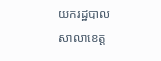យករដ្ឋបាល សាលាខេត្ត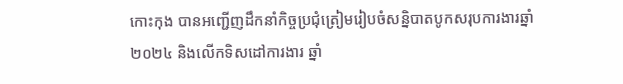កោះកុង បានអញ្ជើញដឹកនាំកិច្ចប្រជុំត្រៀមរៀបចំសន្និបាតបូកសរុបការងារឆ្នាំ២០២៤ និងលើកទិសដៅការងារ ឆ្នាំ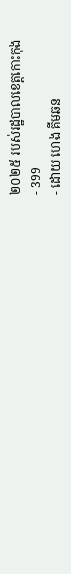២០២៥ របស់រដ្ឋបាលខេត្តកោះកុង
- 399
- ដោយ ហេង គីមឆន